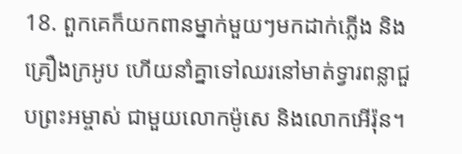18. ពួកគេក៏យកពានម្នាក់មួយៗមកដាក់ភ្លើង និងគ្រឿងក្រអូប ហើយនាំគ្នាទៅឈរនៅមាត់ទ្វារពន្លាជួបព្រះអម្ចាស់ ជាមួយលោកម៉ូសេ និងលោកអើរ៉ុន។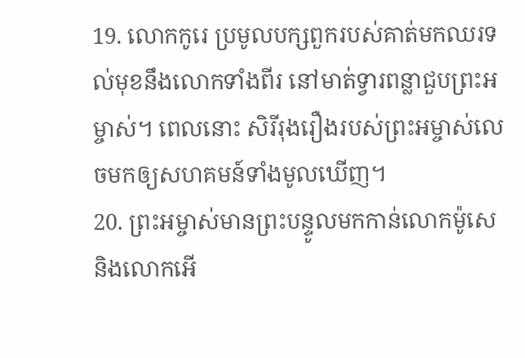19. លោកកូរេ ប្រមូលបក្សពួករបស់គាត់មកឈរទល់មុខនឹងលោកទាំងពីរ នៅមាត់ទ្វារពន្លាជួបព្រះអម្ចាស់។ ពេលនោះ សិរីរុងរឿងរបស់ព្រះអម្ចាស់លេចមកឲ្យសហគមន៍ទាំងមូលឃើញ។
20. ព្រះអម្ចាស់មានព្រះបន្ទូលមកកាន់លោកម៉ូសេ និងលោកអើ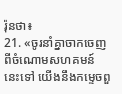រ៉ុនថា៖
21. «ចូរនាំគ្នាចាកចេញពីចំណោមសហគមន៍នេះទៅ យើងនឹងកម្ទេចពួ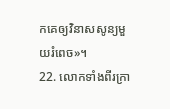កគេឲ្យវិនាសសូន្យមួយរំពេច»។
22. លោកទាំងពីរក្រា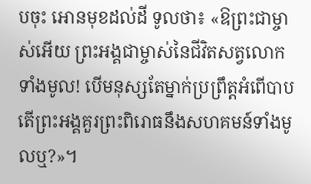បចុះ អោនមុខដល់ដី ទូលថា៖ «ឱព្រះជាម្ចាស់អើយ ព្រះអង្គជាម្ចាស់នៃជីវិតសត្វលោកទាំងមូល! បើមនុស្សតែម្នាក់ប្រព្រឹត្តអំពើបាប តើព្រះអង្គគួរព្រះពិរោធនឹងសហគមន៍ទាំងមូលឬ?»។